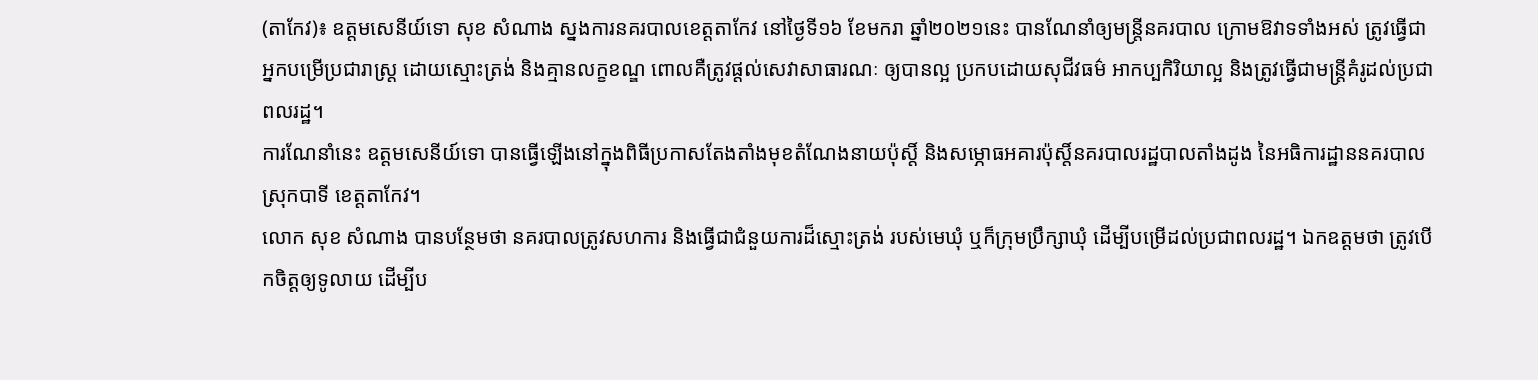(តាកែវ)៖ ឧត្តមសេនីយ៍ទោ សុខ សំណាង ស្នងការនគរបាលខេត្តតាកែវ នៅថ្ងៃទី១៦ ខែមករា ឆ្នាំ២០២១នេះ បានណែនាំឲ្យមន្ត្រីនគរបាល ក្រោមឱវាទទាំងអស់ ត្រូវធ្វើជាអ្នកបម្រើប្រជារាស្ត្រ ដោយស្មោះត្រង់ និងគ្មានលក្ខខណ្ឌ ពោលគឺត្រូវផ្តល់សេវាសាធារណៈ ឲ្យបានល្អ ប្រកបដោយសុជីវធម៌ អាកប្បកិរិយាល្អ និងត្រូវធ្វើជាមន្ត្រីគំរូដល់ប្រជាពលរដ្ឋ។
ការណែនាំនេះ ឧត្តមសេនីយ៍ទោ បានធ្វើឡើងនៅក្នុងពិធីប្រកាសតែងតាំងមុខតំណែងនាយប៉ុស្តិ៍ និងសម្ភោធអគារប៉ុស្តិ៍នគរបាលរដ្ឋបាលតាំងដូង នៃអធិការដ្ឋាននគរបាលស្រុកបាទី ខេត្តតាកែវ។
លោក សុខ សំណាង បានបន្ថែមថា នគរបាលត្រូវសហការ និងធ្វើជាជំនួយការដ៏ស្មោះត្រង់ របស់មេឃុំ ឬក៏ក្រុមប្រឹក្សាឃុំ ដើម្បីបម្រើដល់ប្រជាពលរដ្ឋ។ ឯកឧត្តមថា ត្រូវបើកចិត្តឲ្យទូលាយ ដើម្បីប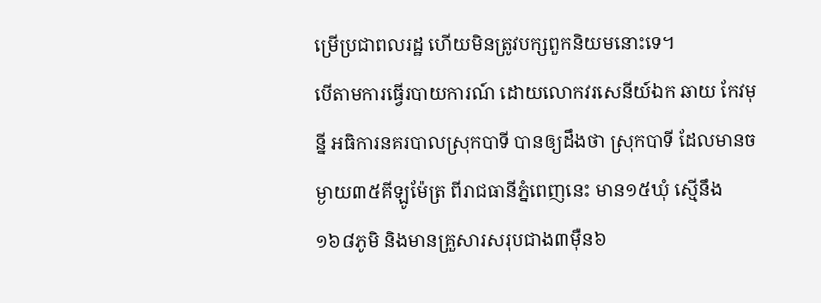ម្រើប្រជាពលរដ្ឋ ហើយមិនត្រូវបក្សពួកនិយមនោះទេ។
បើតាមការធ្វើរបាយការណ៍ ដោយលោកវរសេនីយ៍ឯក ឆាយ កែវមុន្នី អធិការនគរបាលស្រុកបាទី បានឲ្យដឹងថា ស្រុកបាទី ដែលមានចម្ងាយ៣៥គីឡូម៉ែត្រ ពីរាជធានីភ្នំពេញនេះ មាន១៥ឃុំ ស្មើនឹង១៦៨ភូមិ និងមានគ្រួសារសរុបជាង៣ម៉ឺន៦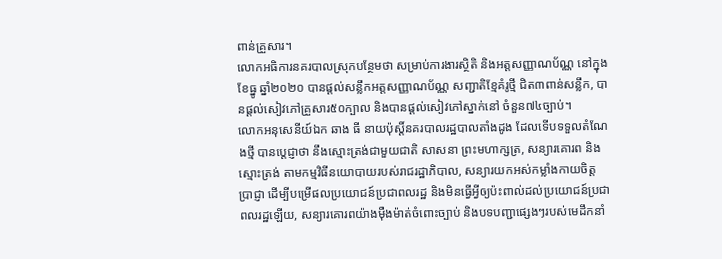ពាន់គ្រួសារ។
លោកអធិការនគរបាលស្រុកបន្ថែមថា សម្រាប់ការងារស្ថិតិ និងអត្តសញ្ញាណប័ណ្ណ នៅក្នុងខែធ្នូ ឆ្នាំ២០២០ បានផ្តល់សន្លឹកអត្តសញ្ញាណប័ណ្ណ សញ្ជាតិខ្មែគំរូថ្មី ជិត៣ពាន់សន្លឹក, បានផ្តល់សៀវភៅគ្រួសារ៥០ក្បាល និងបានផ្តល់សៀវភៅស្នាក់នៅ ចំនួន៧៤ច្បាប់។
លោកអនុសេនីយ៍ឯក ឆាង ធី នាយប៉ុស្តិ៍នគរបាលរដ្ឋបាលតាំងដូង ដែលទើបទទួលតំណែងថ្មី បានប្តេជ្ញាថា នឹងស្មោះត្រង់ជាមួយជាតិ សាសនា ព្រះមហាក្សត្រ, សន្យារគោរព និងស្មោះត្រង់ តាមកម្មវិធីនយោបាយរបស់រាជរដ្ឋាភិបាល, សន្យារយកអស់កម្លាំងកាយចិត្ត ប្រាជ្ញា ដើម្បីបម្រើផលប្រយោជន៍ប្រជាពលរដ្ឋ និងមិនធ្វើអ្វីឲ្យប៉ះពាល់ដល់ប្រយោជន៍ប្រជាពលរដ្ឋឡើយ, សន្យារគោរពយ៉ាងម៉ឺងម៉ាត់ចំពោះច្បាប់ និងបទបញ្ជាផ្សេងៗរបស់មេដឹកនាំ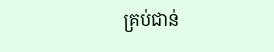គ្រប់ជាន់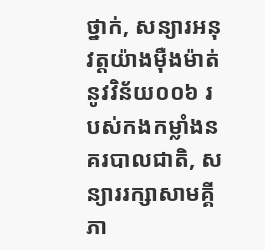ថ្នាក់, សន្យារអនុវត្តយ៉ាងម៉ឺងម៉ាត់នូវវិន័យ០០៦ របស់កងកម្លាំងនគរបាលជាតិ, សន្យាររក្សាសាមគ្គីភា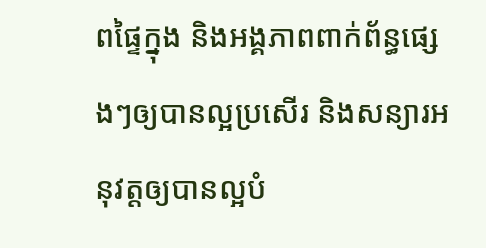ពផ្ទៃក្នុង និងអង្គភាពពាក់ព័ន្ធផ្សេងៗឲ្យបានល្អប្រសើរ និងសន្យារអនុវត្តឲ្យបានល្អបំ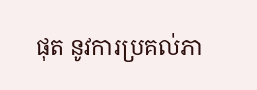ផុត នូវការប្រគល់ភា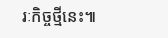រៈកិច្ចថ្មីនេះ៕